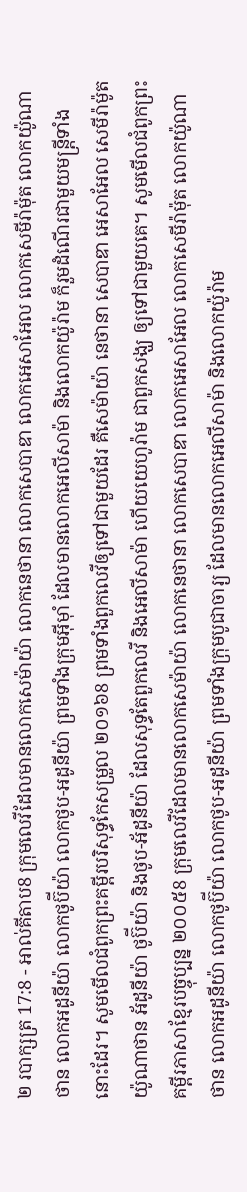២ របាក្សត្រ 17:8 - អាល់គីតាប8 ក្រុមលេវីដែលមានលោកសេម៉ាយ៉ា លោកនេថានា លោកសេបាឌា លោកអេសាអែល លោកសេមីរ៉ាម៉ុត លោកយ៉ូណាថាន លោកអដូនីយ៉ា លោកថូប៊ីយ៉ា លោកថូប-អដូនីយ៉ា ព្រមទាំងក្រុមអ៊ីមុាំ ដែលមានលោកអេលីសាម៉ា និងលោកយ៉ូរ៉ាម ក៏រួមដំណើរជាមួយមន្ត្រីទាំងនោះដែរ។ សូមមើលជំពូកព្រះគម្ពីរបរិសុទ្ធកែសម្រួល ២០១៦8 ព្រមទាំងពួកលេវីឲ្យទៅជាមួយដែរ គឺសេម៉ាយ៉ា នេថានា សេបាឌា អេសាអែល សេមីរ៉ាម៉ូត យ៉ូណាថាន អ័ដូនីយ៉ា ថូប៊ីយ៉ា និងថូប-អ័ដូនីយ៉ា ដែលសុទ្ធតែពួកលេវី និងអេលីសាម៉ា ហើយយេហូរ៉ាម ជាពួកសង្ឃ ឲ្យទៅជាមួយគេ។ សូមមើលជំពូកព្រះគម្ពីរភាសាខ្មែរបច្ចុប្បន្ន ២០០៥8 ក្រុមលេវីដែលមានលោកសេម៉ាយ៉ា លោកនេថានា លោកសេបាឌា លោកអេសាអែល លោកសេមីរ៉ាម៉ុត លោកយ៉ូណាថាន លោកអដូនីយ៉ា លោកថូប៊ីយ៉ា លោកថូប-អដូនីយ៉ា ព្រមទាំងក្រុមបូជាចារ្យ ដែលមានលោកអេលីសាម៉ា និងលោកយ៉ូរ៉ាម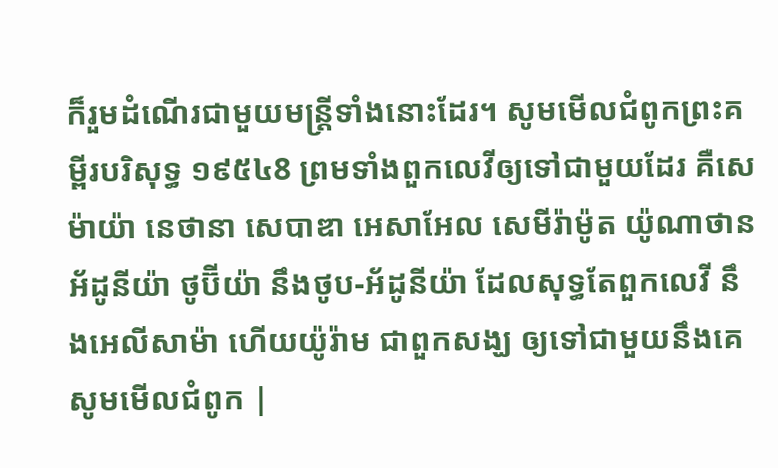ក៏រួមដំណើរជាមួយមន្ត្រីទាំងនោះដែរ។ សូមមើលជំពូកព្រះគម្ពីរបរិសុទ្ធ ១៩៥៤8 ព្រមទាំងពួកលេវីឲ្យទៅជាមួយដែរ គឺសេម៉ាយ៉ា នេថានា សេបាឌា អេសាអែល សេមីរ៉ាម៉ូត យ៉ូណាថាន អ័ដូនីយ៉ា ថូប៊ីយ៉ា នឹងថូប-អ័ដូនីយ៉ា ដែលសុទ្ធតែពួកលេវី នឹងអេលីសាម៉ា ហើយយ៉ូរ៉ាម ជាពួកសង្ឃ ឲ្យទៅជាមួយនឹងគេ សូមមើលជំពូក |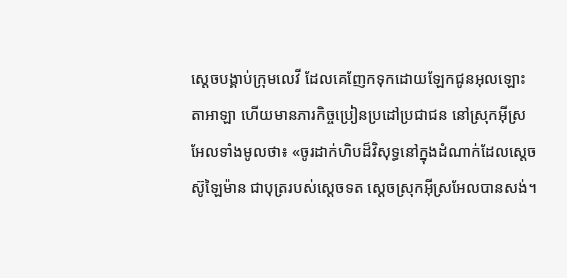ស្តេចបង្គាប់ក្រុមលេវី ដែលគេញែកទុកដោយឡែកជូនអុលឡោះតាអាឡា ហើយមានភារកិច្ចប្រៀនប្រដៅប្រជាជន នៅស្រុកអ៊ីស្រអែលទាំងមូលថា៖ «ចូរដាក់ហិបដ៏វិសុទ្ធនៅក្នុងដំណាក់ដែលស្តេចស៊ូឡៃម៉ាន ជាបុត្ររបស់ស្តេចទត ស្តេចស្រុកអ៊ីស្រអែលបានសង់។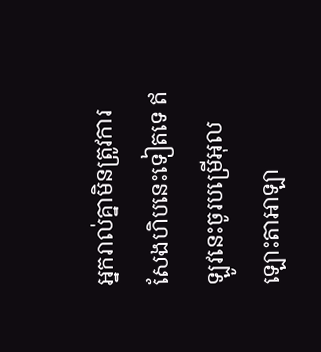អ្នករាល់គ្នាមិនត្រូវការសែងហិបនេះទៀតទេ ឥឡូវនេះចូរបម្រើអុលឡោះតាអាឡា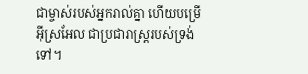ជាម្ចាស់របស់អ្នករាល់គ្នា ហើយបម្រើអ៊ីស្រអែល ជាប្រជារាស្ត្ររបស់ទ្រង់ទៅ។